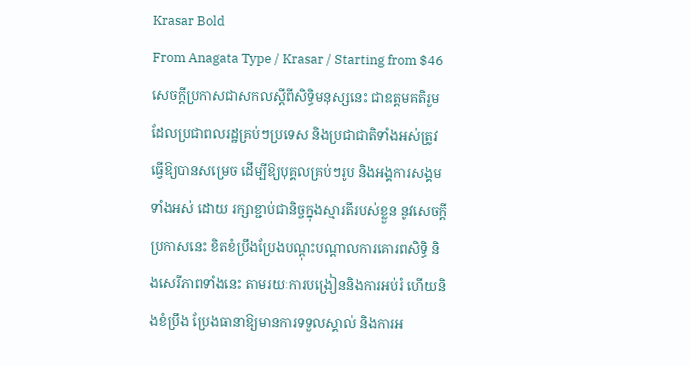Krasar Bold
From Anagata Type / Krasar / Starting from $46
សេចក្ដីប្រកាសជាសកលស្ដីពីសិទ្ធិមនុស្សនេះ ជាឧត្ដមគតិរួមដែលប្រជាពលរដ្ឋគ្រប់ៗប្រទេស និងប្រជាជាតិទាំងអស់ត្រូវធ្វើឱ្យបានសម្រេច ដើម្បីឱ្យបុគ្គលគ្រប់ៗរូប និងអង្គការសង្គមទាំងអស់ ដោយ រក្សាខ្ជាប់ជានិច្ចក្នុងស្មារតីរបស់ខ្លួន នូវសេចក្ដីប្រកាសនេះ ខិតខំប្រឹងប្រែងបណ្ដុះបណ្ដាលការគោរពសិទ្ធិ និងសេរីភាពទាំងនេះ តាមរយៈការបង្រៀននិងការអប់រំ ហើយនិងខំប្រឹង ប្រែងធានាឱ្យមានការទទួលស្គាល់ និងការអ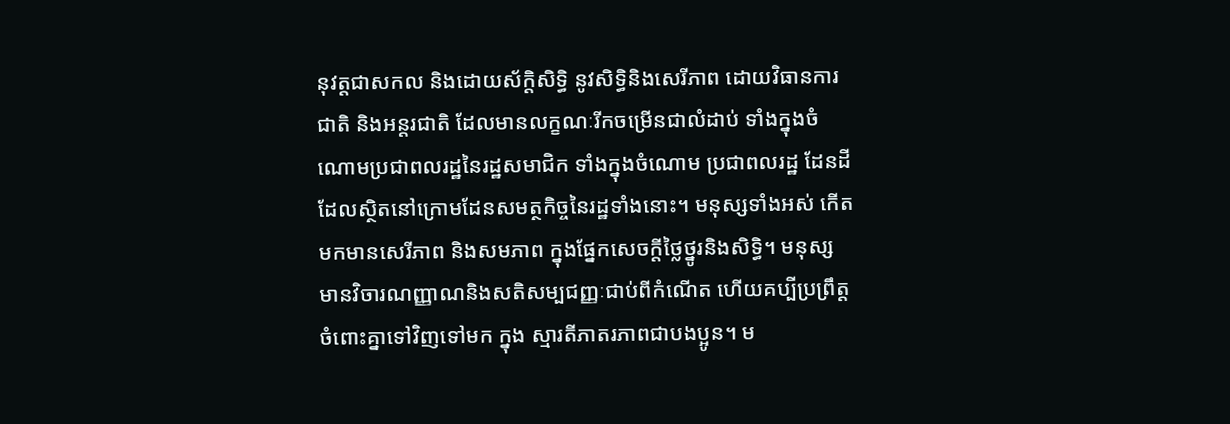នុវត្ដជាសកល និងដោយស័ក្ដិសិទ្ធិ នូវសិទ្ធិនិងសេរីភាព ដោយវិធានការជាតិ និងអន្ដរជាតិ ដែលមានលក្ខណៈរីកចម្រើនជាលំដាប់ ទាំងក្នុងចំណោមប្រជាពលរដ្ឋនៃរដ្ឋសមាជិក ទាំងក្នុងចំណោម ប្រជាពលរដ្ឋ ដែនដីដែលស្ថិតនៅក្រោមដែនសមត្ថកិច្ចនៃរដ្ឋទាំងនោះ។ មនុស្សទាំងអស់ កើតមកមានសេរីភាព និងសមភាព ក្នុងផ្នែកសេចក្ដីថ្លៃថ្នូរនិងសិទ្ធិ។ មនុស្ស មានវិចារណញ្ញាណនិងសតិសម្បជញ្ញៈជាប់ពីកំណើត ហើយគប្បីប្រព្រឹត្ដចំពោះគ្នាទៅវិញទៅមក ក្នុង ស្មារតីភាតរភាពជាបងប្អូន។ ម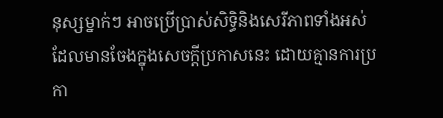នុស្សម្នាក់ៗ អាចប្រើប្រាស់សិទ្ធិនិងសេរីភាពទាំងអស់ ដែលមានចែងក្នុងសេចក្ដីប្រកាសនេះ ដោយគ្មានការប្រកា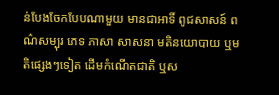ន់បែងចែកបែបណាមួយ មានជាអាទិ៍ ពូជសាសន៍ ពណ៌សម្បុរ ភេទ ភាសា សាសនា មតិនយោបាយ ឬមតិផ្សេងៗទៀត ដើមកំណើតជាតិ ឬស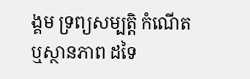ង្គម ទ្រព្យសម្បត្ដិ កំណើត ឬស្ថានភាព ដទៃ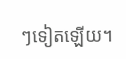ៗទៀតឡើយ។